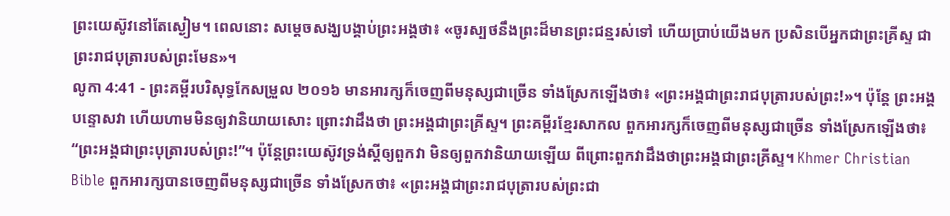ព្រះយេស៊ូវនៅតែស្ងៀម។ ពេលនោះ សម្ដេចសង្ឃបង្គាប់ព្រះអង្គថា៖ «ចូរស្បថនឹងព្រះដ៏មានព្រះជន្មរស់ទៅ ហើយប្រាប់យើងមក ប្រសិនបើអ្នកជាព្រះគ្រីស្ទ ជាព្រះរាជបុត្រារបស់ព្រះមែន»។
លូកា 4:41 - ព្រះគម្ពីរបរិសុទ្ធកែសម្រួល ២០១៦ មានអារក្សក៏ចេញពីមនុស្សជាច្រើន ទាំងស្រែកឡើងថា៖ «ព្រះអង្គជាព្រះរាជបុត្រារបស់ព្រះ!»។ ប៉ុន្តែ ព្រះអង្គបន្ទោសវា ហើយហាមមិនឲ្យវានិយាយសោះ ព្រោះវាដឹងថា ព្រះអង្គជាព្រះគ្រីស្ទ។ ព្រះគម្ពីរខ្មែរសាកល ពួកអារក្សក៏ចេញពីមនុស្សជាច្រើន ទាំងស្រែកឡើងថា៖ “ព្រះអង្គជាព្រះបុត្រារបស់ព្រះ!”។ ប៉ុន្តែព្រះយេស៊ូវទ្រង់ស្ដីឲ្យពួកវា មិនឲ្យពួកវានិយាយឡើយ ពីព្រោះពួកវាដឹងថាព្រះអង្គជាព្រះគ្រីស្ទ។ Khmer Christian Bible ពួកអារក្សបានចេញពីមនុស្សជាច្រើន ទាំងស្រែកថា៖ «ព្រះអង្គជាព្រះរាជបុត្រារបស់ព្រះជា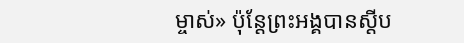ម្ចាស់» ប៉ុន្ដែព្រះអង្គបានស្ដីប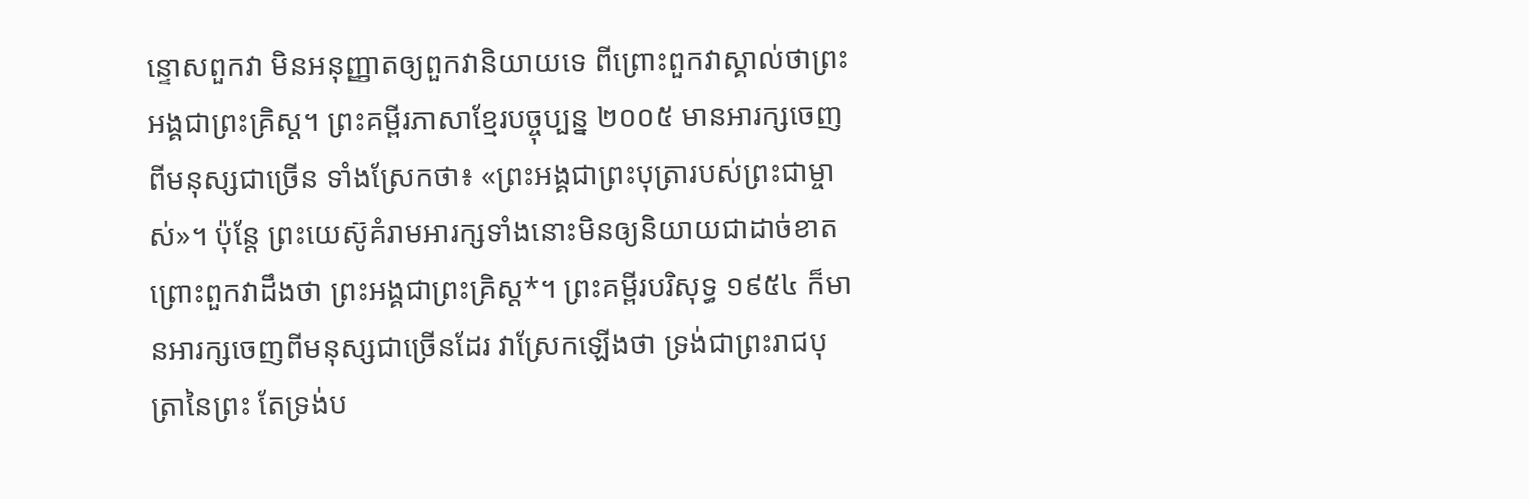ន្ទោសពួកវា មិនអនុញ្ញាតឲ្យពួកវានិយាយទេ ពីព្រោះពួកវាស្គាល់ថាព្រះអង្គជាព្រះគ្រិស្ដ។ ព្រះគម្ពីរភាសាខ្មែរបច្ចុប្បន្ន ២០០៥ មានអារក្សចេញពីមនុស្សជាច្រើន ទាំងស្រែកថា៖ «ព្រះអង្គជាព្រះបុត្រារបស់ព្រះជាម្ចាស់»។ ប៉ុន្តែ ព្រះយេស៊ូគំរាមអារក្សទាំងនោះមិនឲ្យនិយាយជាដាច់ខាត ព្រោះពួកវាដឹងថា ព្រះអង្គជាព្រះគ្រិស្ត*។ ព្រះគម្ពីរបរិសុទ្ធ ១៩៥៤ ក៏មានអារក្សចេញពីមនុស្សជាច្រើនដែរ វាស្រែកឡើងថា ទ្រង់ជាព្រះរាជបុត្រានៃព្រះ តែទ្រង់ប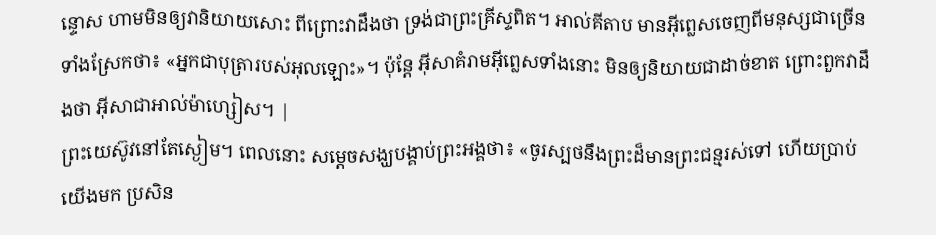ន្ទោស ហាមមិនឲ្យវានិយាយសោះ ពីព្រោះវាដឹងថា ទ្រង់ជាព្រះគ្រីស្ទពិត។ អាល់គីតាប មានអ៊ីព្លេសចេញពីមនុស្សជាច្រើនទាំងស្រែកថា៖ «អ្នកជាបុត្រារបស់អុលឡោះ»។ ប៉ុន្តែ អ៊ីសាគំរាមអ៊ីព្លេសទាំងនោះ មិនឲ្យនិយាយជាដាច់ខាត ព្រោះពួកវាដឹងថា អ៊ីសាជាអាល់ម៉ាហ្សៀស។ |
ព្រះយេស៊ូវនៅតែស្ងៀម។ ពេលនោះ សម្ដេចសង្ឃបង្គាប់ព្រះអង្គថា៖ «ចូរស្បថនឹងព្រះដ៏មានព្រះជន្មរស់ទៅ ហើយប្រាប់យើងមក ប្រសិន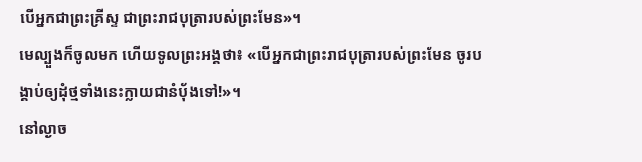បើអ្នកជាព្រះគ្រីស្ទ ជាព្រះរាជបុត្រារបស់ព្រះមែន»។
មេល្បួងក៏ចូលមក ហើយទូលព្រះអង្គថា៖ «បើអ្នកជាព្រះរាជបុត្រារបស់ព្រះមែន ចូរបង្គាប់ឲ្យដុំថ្មទាំងនេះក្លាយជានំបុ័ងទៅ!»។
នៅល្ងាច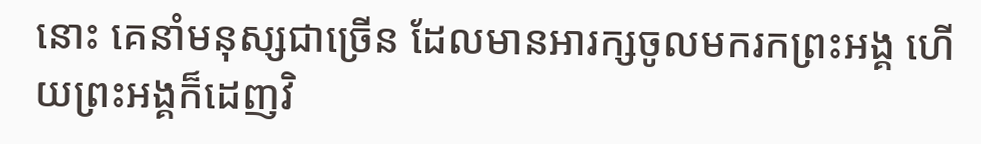នោះ គេនាំមនុស្សជាច្រើន ដែលមានអារក្សចូលមករកព្រះអង្គ ហើយព្រះអង្គក៏ដេញវិ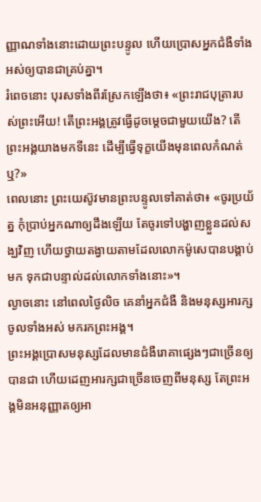ញ្ញាណទាំងនោះដោយព្រះបន្ទូល ហើយប្រោសអ្នកជំងឺទាំងអស់ឲ្យបានជាគ្រប់គ្នា។
រំពេចនោះ បុរសទាំងពីរស្រែកឡើងថា៖ «ព្រះរាជបុត្រារបស់ព្រះអើយ! តើព្រះអង្គត្រូវធ្វើដូចម្តេចជាមួយយើង? តើព្រះអង្គយាងមកទីនេះ ដើម្បីធ្វើទុក្ខយើងមុនពេលកំណត់ឬ?»
ពេលនោះ ព្រះយេស៊ូវមានព្រះបន្ទូលទៅគាត់ថា៖ «ចូរប្រយ័ត្ន កុំប្រាប់អ្នកណាឲ្យដឹងឡើយ តែចូរទៅបង្ហាញខ្លួនដល់សង្ឃវិញ ហើយថ្វាយតង្វាយតាមដែលលោកម៉ូសេបានបង្គាប់មក ទុកជាបន្ទាល់ដល់លោកទាំងនោះ»។
ល្ងាចនោះ នៅពេលថ្ងៃលិច គេនាំអ្នកជំងឺ និងមនុស្សអារក្សចូលទាំងអស់ មករកព្រះអង្គ។
ព្រះអង្គប្រោសមនុស្សដែលមានជំងឺរោគាផ្សេងៗជាច្រើនឲ្យបានជា ហើយដេញអារក្សជាច្រើនចេញពីមនុស្ស តែព្រះអង្គមិនអនុញ្ញាតឲ្យអា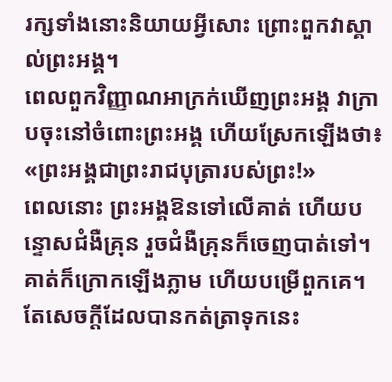រក្សទាំងនោះនិយាយអ្វីសោះ ព្រោះពួកវាស្គាល់ព្រះអង្គ។
ពេលពួកវិញ្ញាណអាក្រក់ឃើញព្រះអង្គ វាក្រាបចុះនៅចំពោះព្រះអង្គ ហើយស្រែកឡើងថា៖ «ព្រះអង្គជាព្រះរាជបុត្រារបស់ព្រះ!»
ពេលនោះ ព្រះអង្គឱនទៅលើគាត់ ហើយបន្ទោសជំងឺគ្រុន រួចជំងឺគ្រុនក៏ចេញបាត់ទៅ។ គាត់ក៏ក្រោកឡើងភ្លាម ហើយបម្រើពួកគេ។
តែសេចក្ដីដែលបានកត់ត្រាទុកនេះ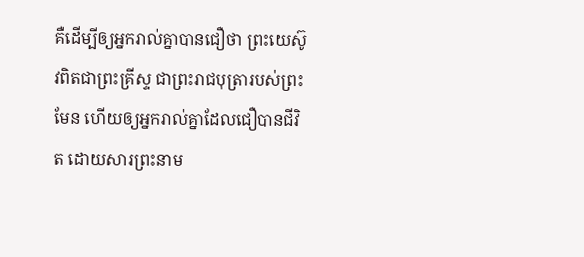គឺដើម្បីឲ្យអ្នករាល់គ្នាបានជឿថា ព្រះយេស៊ូវពិតជាព្រះគ្រីស្ទ ជាព្រះរាជបុត្រារបស់ព្រះមែន ហើយឲ្យអ្នករាល់គ្នាដែលជឿបានជីវិត ដោយសារព្រះនាម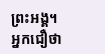ព្រះអង្គ។
អ្នកជឿថា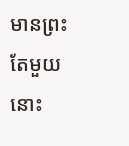មានព្រះតែមួយ នោះ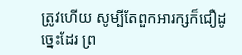ត្រូវហើយ សូម្បីតែពួកអារក្សក៏ជឿដូច្នេះដែរ ព្រ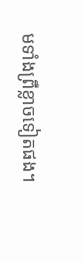មទាំងព្រឺខ្លាចទៀតផង។